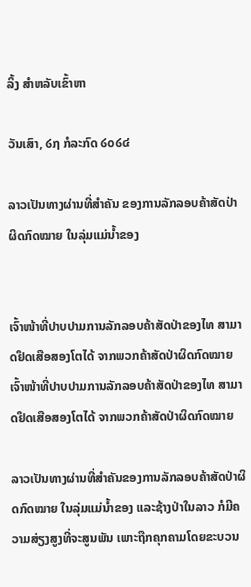ລິ້ງ ສຳຫລັບເຂົ້າຫາ

ວັນເສົາ, ໒໗ ກໍລະກົດ ໒໐໒໔

ລາວເປັນທາງຜ່ານທີ່ສຳຄັນ ຂອງການລັກລອບຄ້າສັດປ່າຜິດກົດໝາຍ ໃນລຸ່ມແມ່ນ້ຳຂອງ


ເຈົ້າໜ້າທີ່ປາບປາມການລັກລອບຄ້າສັດປ່າຂອງໄທ ສາມາດຢຶດເສືອສອງໂຕໄດ້ ຈາກພວກຄ້າສັດປ່າຜິດກົດໝາຍ
ເຈົ້າໜ້າທີ່ປາບປາມການລັກລອບຄ້າສັດປ່າຂອງໄທ ສາມາດຢຶດເສືອສອງໂຕໄດ້ ຈາກພວກຄ້າສັດປ່າຜິດກົດໝາຍ

ລາວເປັນທາງຜ່ານທີ່ສຳຄັນຂອງການລັກລອບຄ້າສັດປ່າຜິດກົດໝາຍ ໃນລຸ່ມແມ່ນ້ຳຂອງ ແລະຊ້າງປ່າໃນລາວ ກໍມີຄວາມສ່ຽງສູງທີ່ຈະສູນພັນ ເພາະຖືກຄຸກຄາມໂດຍຂະບວນ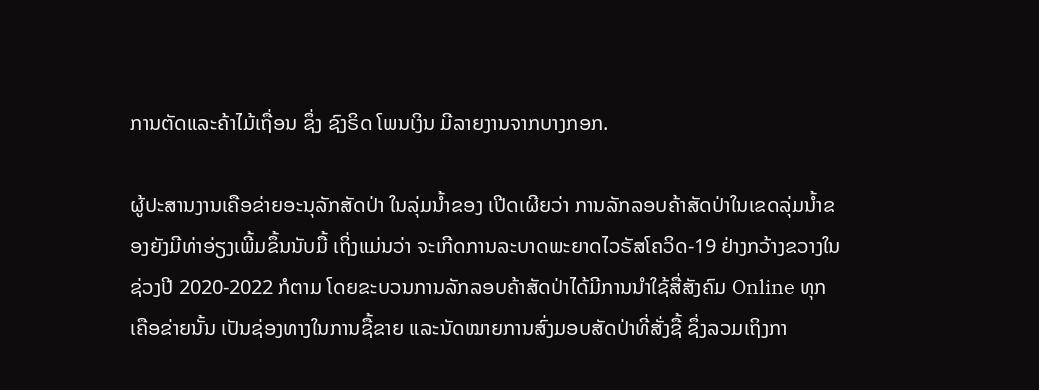ການຕັດແລະຄ້າໄມ້ເຖື່ອນ ຊຶ່ງ ຊົງຣິດ ໂພນເງິນ ມີລາຍງານຈາກບາງກອກ.

ຜູ້ປະສານງານເຄືອຂ່າຍອະນຸລັກສັດປ່າ ໃນລຸ່ມນ້ຳຂອງ ເປີດເຜີຍວ່າ ການລັກລອບຄ້າສັດປ່າໃນເຂດລຸ່ມນ້ຳຂອງຍັງມີທ່າອ່ຽງເພີ້ມຂຶ້ນນັບມື້ ເຖິ່ງແມ່ນວ່າ ຈະເກີດການລະບາດພະຍາດໄວຣັສໂຄວິດ-19 ຢ່າງກວ້າງຂວາງໃນຊ່ວງປີ 2020-2022 ກໍຕາມ ໂດຍຂະບວນການລັກລອບຄ້າສັດປ່າໄດ້ມີການນຳໃຊ້ສື່ສັງຄົມ Online ທຸກເຄືອຂ່າຍນັ້ນ ເປັນຊ່ອງທາງໃນການຊື້ຂາຍ ແລະນັດໝາຍການສົ່ງມອບສັດປ່າທີ່ສັ່ງຊື້ ຊຶ່ງລວມເຖິງກາ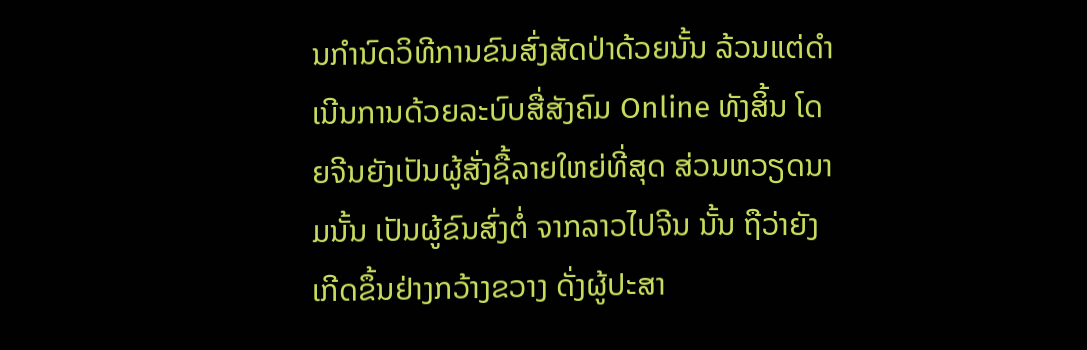ນກຳນົດວິທີການຂົນສົ່ງສັດປ່າດ້ວຍນັ້ນ ລ້ວນແຕ່ດຳເນີນການດ້ວຍລະບົບສື່ສັງຄົມ Online ທັງສິ້ນ ໂດຍຈີນຍັງເປັນຜູ້ສັ່ງຊື້ລາຍໃຫຍ່ທີ່ສຸດ ສ່ວນຫວຽດນາມນັ້ນ ເປັນຜູ້ຂົນສົ່ງຕໍ່ ຈາກລາວໄປຈີນ ນັ້ນ ຖືວ່າຍັງເກີດຂຶ້ນຢ່າງກວ້າງຂວາງ ດັ່ງຜູ້ປະສາ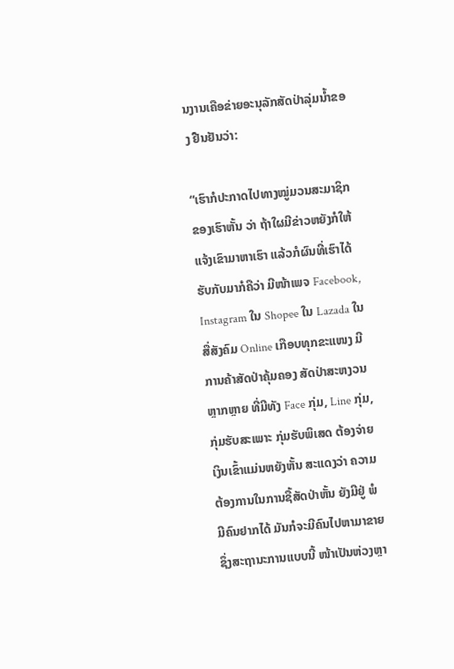ນງານເຄືອຂ່າຍອະນຸລັກສັດປ່າລຸ່ມນ້ຳຂອງ ຢືນຢັນວ່າ:

“ເຮົາກໍປະກາດໄປທາງໝູ່ມວນສະມາຊິກຂອງເຮົາຫັ້ນ ວ່າ ຖ້າໃຜມີຂ່າວຫຍັງກໍໃຫ້ແຈ້ງເຂົາມາຫາເຮົາ ແລ້ວກໍຜົນທີ່ເຮົາໄດ້ຮັບກັບມາກໍຄືວ່າ ມີໜ້າເພຈ Facebook, Instagram ໃນ Shopee ໃນ Lazada ໃນສື່ສັງຄົມ Online ເກືອບທຸກຂະແໜງ ມີການຄ້າສັດປ່າຄຸ້ມຄອງ ສັດປ່າສະຫງວນຫຼາກຫຼາຍ ທີ່ມີທັງ Face ກຸ່ມ, Line ກຸ່ມ, ກຸ່ມຮັບສະເພາະ ກຸ່ມຮັບພິເສດ ຕ້ອງຈ່າຍເງິນເຂົ້າແມ່ນຫຍັງຫັ້ນ ສະແດງວ່າ ຄວາມຕ້ອງການໃນການຊື້ສັດປ່າຫັ້ນ ຍັງມີຢູ່ ພໍມີຄົນຢາກໄດ້ ມັນກໍຈະມີຄົນໄປຫາມາຂາຍ ຊຶ່ງສະຖານະການແບບນີ້ ໜ້າເປັນຫ່ວງຫຼາ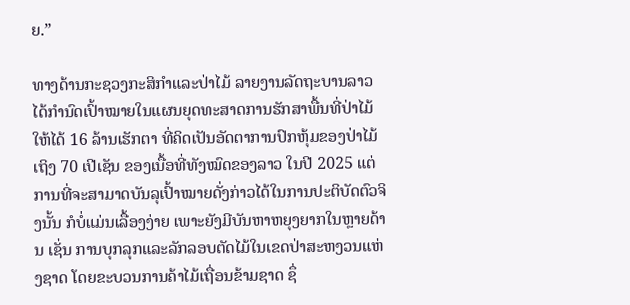ຍ.”

ທາງດ້ານກະຊວງກະສິກຳແລະປ່າໄມ້ ລາຍງານລັດຖະບານລາວ ໄດ້ກຳນົດເປົ້າໝາຍໃນແຜນຍຸດທະສາດການຮັກສາພື້ນທີ່ປ່າໄມ້ໃຫ້ໄດ້ 16 ລ້ານເຮັກຕາ ທີ່ຄິດເປັນອັດຕາການປົກຫຸ້ມຂອງປ່າໄມ້ເຖິງ 70 ເປີເຊັນ ຂອງເນື້ອທີ່ທັງໝົດຂອງລາວ ໃນປີ 2025 ແຕ່ການທີ່ຈະສາມາດບັນລຸເປົ້າໝາຍດັ່ງກ່າວໄດ້ໃນການປະຕິບັດຕົວຈິງນັ້ນ ກໍບໍ່ແມ່ນເລື້ອງງ່າຍ ເພາະຍັງມີບັນຫາຫຍຸງຍາກໃນຫຼາຍດ້ານ ເຊັ່ນ ການບຸກລຸກແລະລັກລອບຕັດໄມ້ໃນເຂດປ່າສະຫງວນແຫ່ງຊາດ ໂດຍຂະບວນການຄ້າໄມ້ເຖື່ອນຂ້າມຊາດ ຊຶ່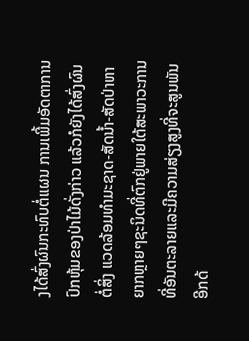ງໄດ້ສົ່ງຜົນກະທົບຕໍ່ແຜນ ການເພີ້ມອັດຕາການປົກຫຸ້ມຂອງປ່າໄມ້ດັ່ງກ່າວ ແລ້ວກໍຍັງໄດ້ສົ່ງຜົນ ຕໍ່ສິ່ງ ແວດລ້ອມທຳມະຊາດ-ສັດນ້ຳ-ສັດປ່າຫາຍາກຫຼາຍໆຊະນິດທີ່ຕົກຢູ່ພາຍໃຕ້ສະພາວະການທີ່ອັນຕະລາຍແລະມີຄວາມສ່ຽງສູງທີ່ຈະສູນພັນອີກດ້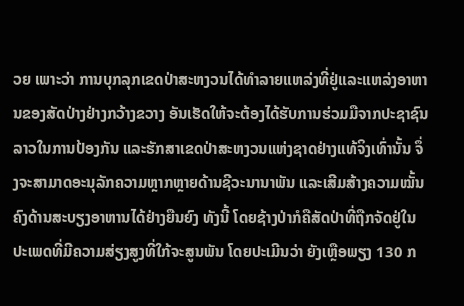ວຍ ເພາະວ່າ ການບຸກລຸກເຂດປ່າສະຫງວນໄດ້ທຳລາຍແຫລ່ງທີ່ຢູ່ແລະແຫລ່ງອາຫານຂອງສັດປ່າງຢ່າງກວ້າງຂວາງ ອັນເຮັດໃຫ້ຈະຕ້ອງໄດ້ຮັບການຮ່ວມມືຈາກປະຊາຊົນລາວໃນການປ້ອງກັນ ແລະຮັກສາເຂດປ່າສະຫງວນແຫ່ງຊາດຢ່າງແທ້ຈິງເທົ່ານັ້ນ ຈຶ່ງຈະສາມາດອະນຸລັກຄວາມຫຼາກຫຼາຍດ້ານຊີວະນານາພັນ ແລະເສີມສ້າງຄວາມໝັ້ນຄົງດ້ານສະບຽງອາຫານໄດ້ຢ່າງຍືນຍົງ ທັງນີ້ ໂດຍຊ້າງປ່າກໍຄືສັດປ່າທີ່ຖືກຈັດຢູ່ໃນປະເພດທີ່ມີຄວາມສ່ຽງສູງທີ່ໃກ້ຈະສູນພັນ ໂດຍປະເມີນວ່າ ຍັງເຫຼືອພຽງ 130 ກ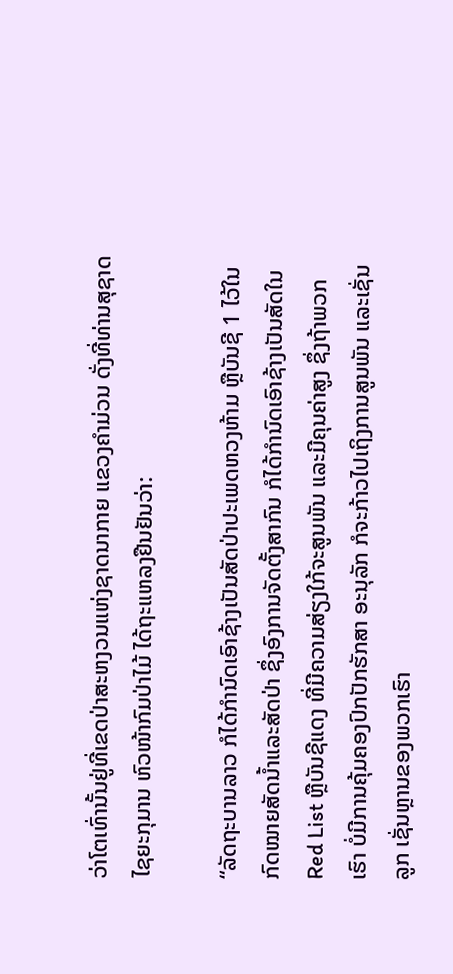ວ່າໂຕເທົ່ານັ້ນຢູ່ທີ່ເຂດປ່າສະຫງວນແຫ່ງຊາດນາກາຍ ແຂວງຄຳມ່ວນ ດັ່ງທີ່ທ່ານສຸຊາດ ໄຊຍະກຸມານ ຫົວໜ້າກົມປ່າໄມ້ ໄດ້ຖະແຫລງຢືນຢັນວ່າ:

“ລັດຖະບານລາວ ກໍໄດ້ກຳນົດເອົາຊ້າງເປັນສັດປ່າປະເພດຫວງຫ້າມ ຫຼືບັນຊີ 1 ໄວ້ໃນກົດໝາຍສັດນ້ຳແລະສັດປ່າ ຊຶ່ງອົງການຈັດຕັ້ງສາກົນ ກໍໄດ້ກຳນົດເອົາຊ້າງເປັນສັດໃນ Red List ຫຼືບັນຊີແດງ ທີ່ມີຄວາມສ່ຽງໃກ້ຈະສູນພັນ ແລະມີຄຸນຄ່າສູງ ຊຶ່ງຖ້າພວກເຮົາ ບໍ່ມີການຄຸ້ມຄອງປົກປັກຮັກສາ ອະນຸລັກ ກໍຈະກ້າວໄປເຖິງການສູນພັນ ແລະເຊັ່ນລູກ ເຊັ່ນຫຼານຂອງພວກເຮົາ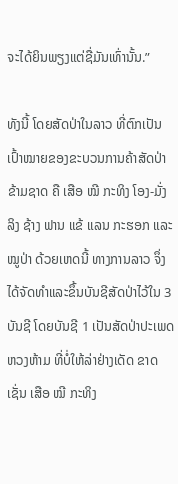ຈະໄດ້ຍິນພຽງແຕ່ຊື່ມັນເທົ່ານັ້ນ.”

ທັງນີ້ ໂດຍສັດປ່າໃນລາວ ທີ່ຕົກເປັນເປົ້າໝາຍຂອງຂະບວນການຄ້າສັດປ່າຂ້າມຊາດ ຄື ເສືອ ໝີ ກະທິງ ໂອງ-ມັ່ງ ລິງ ຊ້າງ ຟານ ແຂ້ ແລນ ກະຮອກ ແລະໝູປ່າ ດ້ວຍເຫດນີ້ ທາງການລາວ ຈຶ່ງໄດ້ຈັດທຳແລະຂຶ້ນບັນຊີສັດປ່າໄວ້ໃນ 3 ບັນຊີ ໂດຍບັນຊີ 1 ເປັນສັດປ່າປະເພດຫວງຫ້າມ ທີ່ບໍ່ໃຫ້ລ່າຢ່າງເດັດ ຂາດ ເຊັ່ນ ເສືອ ໝີ ກະທິງ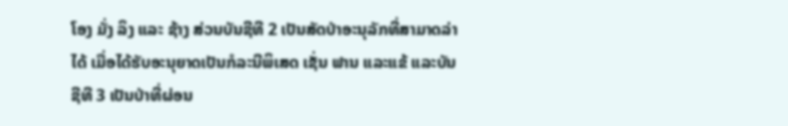ໂອງ ມັ່ງ ລິງ ແລະ ຊ້າງ ສ່ວນບັນຊີທີ 2 ເປັນສັດປ່າອະນຸລັກທີ່ສາມາດລ່າໄດ້ ເມື່ອໄດ້ຮັບອະນຸຍາດເປັນກໍລະນີພິເສດ ເຊັ່ນ ຟານ ແລະແຂ້ ແລະບັນຊີທີ 3 ເປັນປ່າທີ່ຜ່ອນ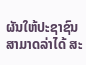ຜັນໃຫ້ປະຊາຊົນສາມາດລ່າໄດ້ ສະ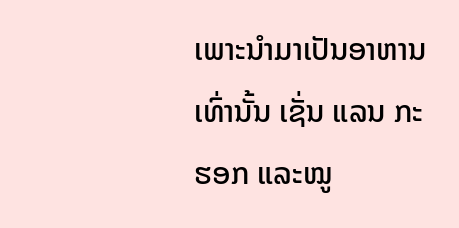ເພາະນຳມາເປັນອາຫານເທົ່ານັ້ນ ເຊັ່ນ ແລນ ກະຮອກ ແລະໝູ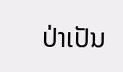ປ່າເປັນ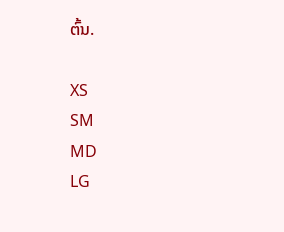ຕົ້ນ.

XS
SM
MD
LG